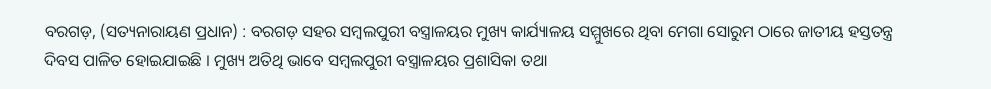ବରଗଡ଼, (ସତ୍ୟନାରାୟଣ ପ୍ରଧାନ) : ବରଗଡ଼ ସହର ସମ୍ବଲପୁରୀ ବସ୍ତ୍ରାଳୟର ମୁଖ୍ୟ କାର୍ଯ୍ୟାଳୟ ସମ୍ମୁଖରେ ଥିବା ମେଗା ସୋରୁମ ଠାରେ ଜାତୀୟ ହସ୍ତତନ୍ତ୍ର ଦିବସ ପାଳିତ ହୋଇଯାଇଛି । ମୁଖ୍ୟ ଅତିଥି ଭାବେ ସମ୍ବଲପୁରୀ ବସ୍ତ୍ରାଳୟର ପ୍ରଶାସିକା ତଥା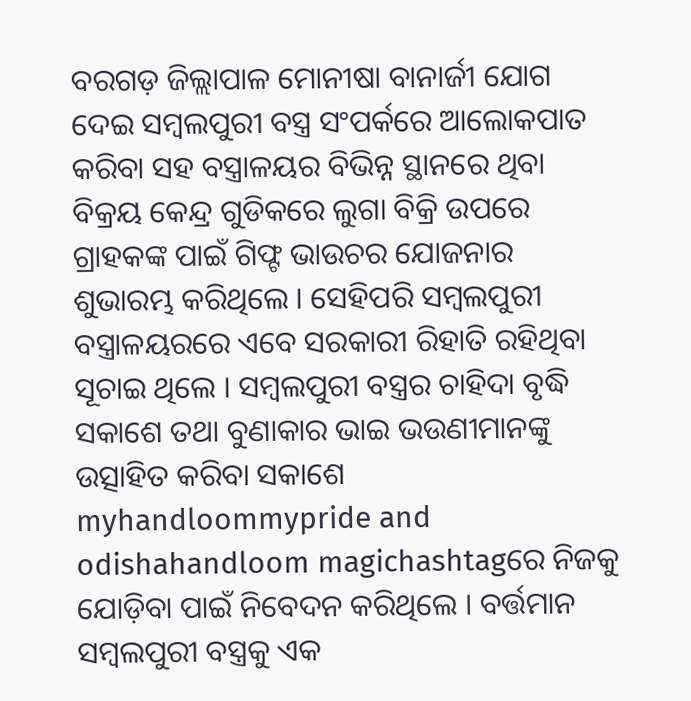ବରଗଡ଼ ଜିଲ୍ଲାପାଳ ମୋନୀଷା ବାନାର୍ଜୀ ଯୋଗ ଦେଇ ସମ୍ବଲପୁରୀ ବସ୍ତ୍ର ସଂପର୍କରେ ଆଲୋକପାତ କରିବା ସହ ବସ୍ତ୍ରାଳୟର ବିଭିନ୍ନ ସ୍ଥାନରେ ଥିବା ବିକ୍ରୟ କେନ୍ଦ୍ର ଗୁଡିକରେ ଲୁଗା ବିକ୍ରି ଉପରେ ଗ୍ରାହକଙ୍କ ପାଇଁ ଗିଫ୍ଟ ଭାଉଚର ଯୋଜନାର ଶୁଭାରମ୍ଭ କରିଥିଲେ । ସେହିପରି ସମ୍ବଲପୁରୀ ବସ୍ତ୍ରାଳୟରରେ ଏବେ ସରକାରୀ ରିହାତି ରହିଥିବା ସୂଚାଇ ଥିଲେ । ସମ୍ବଲପୁରୀ ବସ୍ତ୍ରର ଚାହିଦା ବୃଦ୍ଧି ସକାଶେ ତଥା ବୁଣାକାର ଭାଇ ଭଉଣୀମାନଙ୍କୁ ଉତ୍ସାହିତ କରିବା ସକାଶେ myhandloommypride and odishahandloom magichashtagରେ ନିଜକୁ ଯୋଡ଼ିବା ପାଇଁ ନିବେଦନ କରିଥିଲେ । ବର୍ତ୍ତମାନ ସମ୍ବଲପୁରୀ ବସ୍ତ୍ରକୁ ଏକ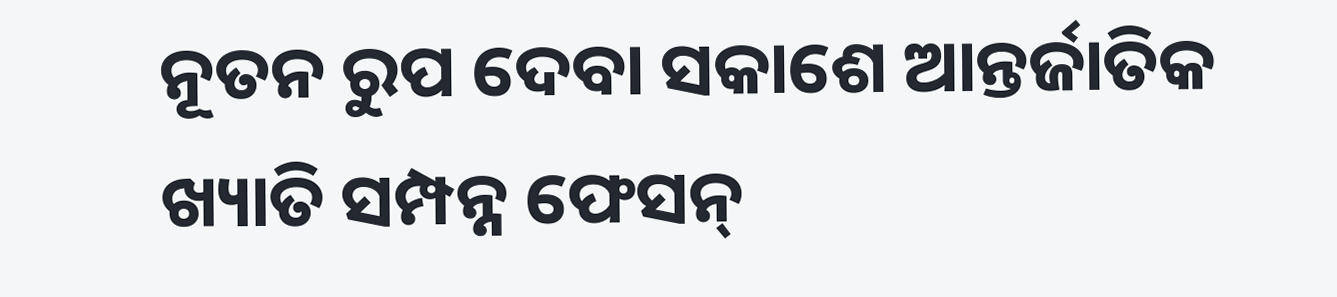ନୂତନ ରୁପ ଦେବା ସକାଶେ ଆନ୍ତର୍ଜାତିକ ଖ୍ୟାତି ସମ୍ପନ୍ନ ଫେସନ୍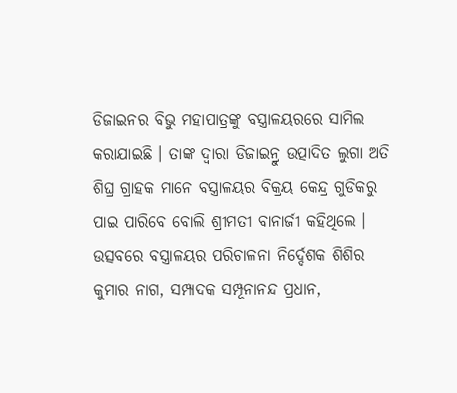ଡିଜାଇନର ବିଭୁ ମହାପାତ୍ରଙ୍କୁ ବସ୍ତ୍ରାଳୟରରେ ସାମିଲ କରାଯାଇଛି । ତାଙ୍କ ଦ୍ଵାରା ଡିଜାଇନ୍ରୁ ଉତ୍ପାଦିତ ଲୁଗା ଅତି ଶିଘ୍ର ଗ୍ରାହକ ମାନେ ବସ୍ତ୍ରାଳୟର ବିକ୍ରୟ କେନ୍ଦ୍ର ଗୁଡିକରୁ ପାଇ ପାରିବେ ବୋଲି ଶ୍ରୀମତୀ ବାନାର୍ଜୀ କହିଥିଲେ । ଉତ୍ସବରେ ବସ୍ତ୍ରାଳୟର ପରିଚାଳନା ନିର୍ଦ୍ଦେଶକ ଶିଶିର କୁମାର ନାଗ, ସମ୍ପାଦକ ସମ୍ପୂନାନନ୍ଦ ପ୍ରଧାନ,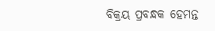ବିକ୍ରୟ ପ୍ରବନ୍ଧକ ହେମନ୍ତ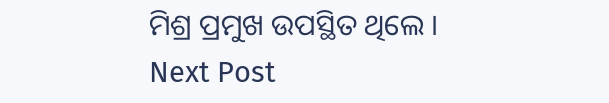ମିଶ୍ର ପ୍ରମୁଖ ଉପସ୍ଥିତ ଥିଲେ ।
Next Post